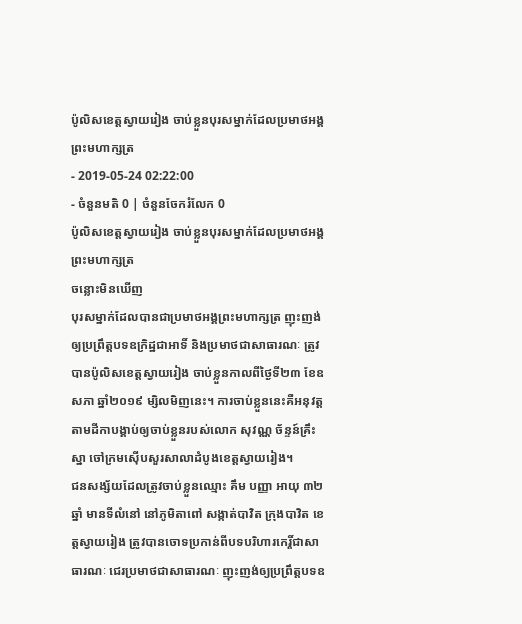ប៉ូលិសខេត្តស្វាយរៀង ចាប់ខ្លួនបុរសម្នាក់ដែលប្រមាថអង្គព្រះមហាក្សត្រ
- 2019-05-24 02:22:00
- ចំនួនមតិ 0 | ចំនួនចែករំលែក 0
ប៉ូលិសខេត្តស្វាយរៀង ចាប់ខ្លួនបុរសម្នាក់ដែលប្រមាថអង្គព្រះមហាក្សត្រ
ចន្លោះមិនឃើញ
បុរសម្នាក់ដែលបានជាប្រមាថអង្គព្រះមហាក្សត្រ ញុះញង់ឲ្យប្រព្រឹត្តបទឧក្រិដ្ឋជាអាទិ៍ និងប្រមាថជាសាធារណៈ ត្រូវបានប៉ូលិសខេត្តស្វាយរៀង ចាប់ខ្លួនកាលពីថ្ងៃទី២៣ ខែឧសភា ឆ្នាំ២០១៩ ម្សិលមិញនេះ។ ការចាប់ខ្លួននេះគឺអនុវត្តតាមដីកាបង្គាប់ឲ្យចាប់ខ្លួនរបស់លោក សុវណ្ណ ច័ន្ទន៍គ្រឹះស្នា ចៅក្រមស៊ើបសួរសាលាដំបូងខេត្តស្វាយរៀង។
ជនសង្ស័យដែលត្រូវចាប់ខ្លួនឈ្មោះ គឹម បញ្ញា អាយុ ៣២ឆ្នាំ មានទីលំនៅ នៅភូមិតាពៅ សង្កាត់បាវិត ក្រុងបាវិត ខេត្តស្វាយរៀង ត្រូវបានចោទប្រកាន់ពីបទបរិហារកេរ្តិ៍ជាសាធារណៈ ជេរប្រមាថជាសាធារណៈ ញុះញង់ឲ្យប្រព្រឹត្តបទឧ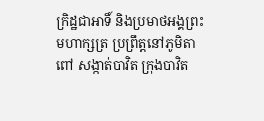ក្រិដ្ឋជាអាទិ៍ និងប្រមាថអង្គព្រះមហាក្សត្រ ប្រព្រឹត្តនៅភូមិតាពៅ សង្កាត់បាវិត ក្រុងបាវិត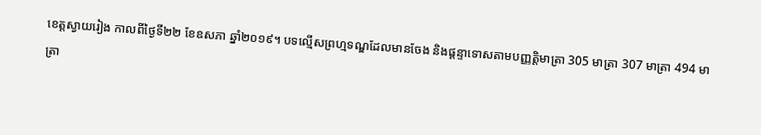ខេត្តស្វាយរៀង កាលពីថ្ងៃទី២២ ខែឧសភា ឆ្នាំ២០១៩។ បទល្មើសព្រហ្មទណ្ឌដែលមានចែង និងផ្តន្ទាទោសតាមបញ្ញត្តិមាត្រា 305 មាត្រា 307 មាត្រា 494 មាត្រា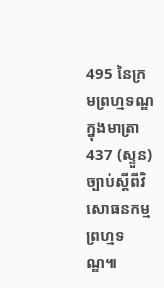495 នៃក្រមព្រហ្មទណ្ឌ ក្នុងមាត្រា 437 (ស្ទួន)ច្បាប់ស្ដីពីវិសោធនកម្មព្រហ្មទណ្ឌ៕